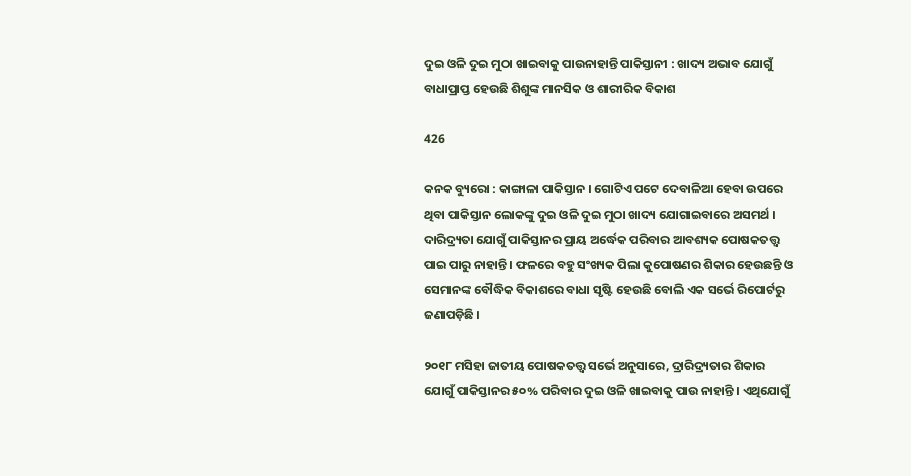ଦୁଇ ଓଳି ଦୁଇ ମୁଠା ଖାଇବାକୁ ପାଉନାହାନ୍ତି ପାକିସ୍ତାନୀ : ଖାଦ୍ୟ ଅଭାବ ଯୋଗୁଁ ବାଧାପ୍ରାପ୍ତ ହେଉଛି ଶିଶୁଙ୍କ ମାନସିକ ଓ ଶାରୀରିକ ବିକାଶ

426

କନକ ବ୍ୟୁରୋ : କାଙ୍ଗାଳା ପାକିସ୍ତାନ । ଗୋଟିଏ ପଟେ ଦେବାଳିଆ ହେବା ଉପରେ ଥିବା ପାକିସ୍ତାନ ଲୋକଙ୍କୁ ଦୁଇ ଓଳି ଦୁଇ ମୁଠା ଖାଦ୍ୟ ଯୋଗାଇବାରେ ଅସମର୍ଥ । ଦାରିଦ୍ର‌୍ୟତା ଯୋଗୁଁ ପାକିସ୍ତାନର ପ୍ରାୟ ଅର୍ଦ୍ଧେକ ପରିବାର ଆବଶ୍ୟକ ପୋଷକତତ୍ତ୍ୱ ପାଇ ପାରୁ ନାହାନ୍ତି । ଫଳରେ ବହୁ ସଂଖ୍ୟକ ପିଲା କୁପୋଷଣର ଶିକାର ହେଉଛନ୍ତି ଓ ସେମାନଙ୍କ ବୌଦ୍ଧିକ ବିକାଶରେ ବାଧା ସୃଷ୍ଟି ହେଉଛି ବୋଲି ଏକ ସର୍ଭେ ରିପୋର୍ଟରୁ ଜଣାପଡ଼ିଛି ।

୨୦୧୮ ମସିହା ଜାତୀୟ ପୋଷକତତ୍ତ୍ୱ ସର୍ଭେ ଅନୁସାରେ, ଦ୍ରାରିଦ୍ର‌୍ୟତାର ଶିକାର ଯୋଗୁଁ ପାକିସ୍ତାନର ୫୦% ପରିବାର ଦୁଇ ଓଳି ଖାଇବାକୁ ପାଉ ନାହାନ୍ତି । ଏଥିଯୋଗୁଁ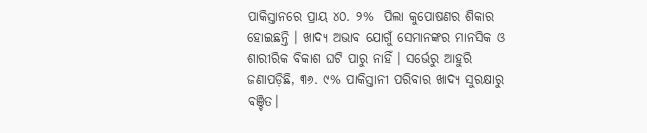ପାକିସ୍ତାନରେ ପ୍ରାୟ ୪୦. ୨%  ପିଲା କୁପୋଷଣର ଶିକାର ହୋଇଛନ୍ତି । ଖାଦ୍ୟ ଅଭାବ ଯୋଗୁଁ ସେମାନଙ୍କର ମାନସିକ ଓ ଶାରୀରିକ ବିକାଶ ଘଟି ପାରୁ ନାହିଁ । ସର୍ଭେରୁ ଆହୁରି ଜଣାପଡ଼ିଛି, ୩୬. ୯% ପାକିସ୍ତାନୀ ପରିବାର ଖାଦ୍ୟ ସୁରକ୍ଷାରୁ ବଞ୍ଚିତ।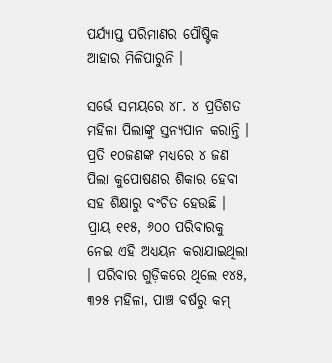ପର୍ଯ୍ୟାପ୍ତ ପରିମାଣର ପୌଷ୍ଟିକ ଆହାର ମିଳିପାରୁନି ।

ସର୍ଭେ ସମୟରେ ୪୮. ୪ ପ୍ରତିଶତ ମହିଳା ପିଲାଙ୍କୁ ସ୍ତନ୍ୟପାନ କରାନ୍ତି । ପ୍ରତି ୧୦ଜଣଙ୍କ ମଧ୍ୟରେ ୪ ଜଣ ପିଲା କୁପୋଷଣର ଶିକାର ହେବା ସହ ଶିକ୍ଷାରୁ ବଂଚିତ ହେଉଛି ।  ପ୍ରାୟ ୧୧୫, ୬୦୦ ପରିବାରକୁ ନେଇ ଏହି ଅଧ୍ୟୟନ କରାଯାଇଥିଲା । ପରିବାର ଗୁଡ଼ିକରେ ଥିଲେ ୧୪୫, ୩୨୫ ମହିଳା, ପାଞ୍ଚ ବର୍ଷରୁ କମ୍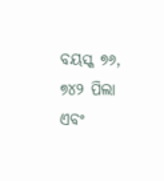ବୟସ୍କ ୭୬, ୭୪୨ ପିଲା ଏବଂ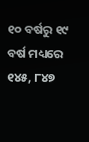୧୦ ବର୍ଷରୁ ୧୯ ବର୍ଷ ମଧ୍ୟରେ ୧୪୫, ୮୪୭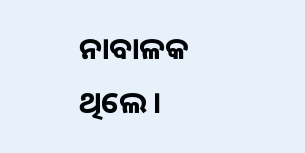ନାବାଳକ ଥିଲେ ।